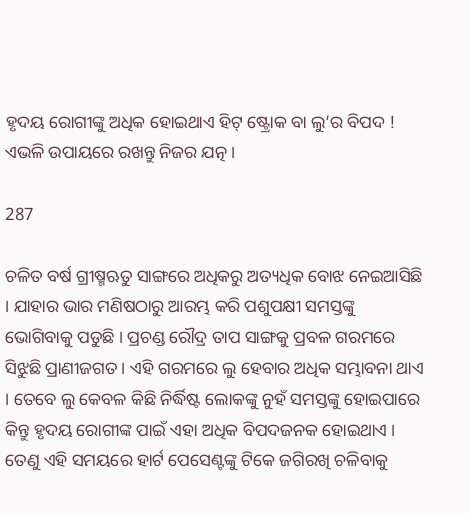ହୃଦୟ ରୋଗୀଙ୍କୁ ଅଧିକ ହୋଇଥାଏ ହିଟ୍ ଷ୍ଟ୍ରୋକ ବା ଲୁ’ର ବିପଦ ! ଏଭଳି ଉପାୟରେ ରଖନ୍ତୁ ନିଜର ଯତ୍ନ ।

287

ଚଳିତ ବର୍ଷ ଗ୍ରୀଷ୍ମଋତୁ ସାଙ୍ଗରେ ଅଧିକରୁ ଅତ୍ୟଧିକ ବୋଝ ନେଇଆସିଛି । ଯାହାର ଭାର ମଣିଷଠାରୁ ଆରମ୍ଭ କରି ପଶୁପକ୍ଷୀ ସମସ୍ତଙ୍କୁ ଭୋଗିବାକୁ ପଡୁଛି । ପ୍ରଚଣ୍ଡ ରୌଦ୍ର ତାପ ସାଙ୍ଗକୁ ପ୍ରବଳ ଗରମରେ ସିଝୁଛି ପ୍ରାଣୀଜଗତ । ଏହି ଗରମରେ ଲୁ ହେବାର ଅଧିକ ସମ୍ଭାବନା ଥାଏ । ତେବେ ଲୁ କେବଳ କିଛି ନିର୍ଦ୍ଧିଷ୍ଟ ଲୋକଙ୍କୁ ନୁହଁ ସମସ୍ତଙ୍କୁ ହୋଇପାରେ କିନ୍ତୁ ହୃଦୟ ରୋଗୀଙ୍କ ପାଇଁ ଏହା ଅଧିକ ବିପଦଜନକ ହୋଇଥାଏ । ତେଣୁ ଏହି ସମୟରେ ହାର୍ଟ ପେସେଣ୍ଟଙ୍କୁ ଟିକେ ଜଗିରଖି ଚଳିବାକୁ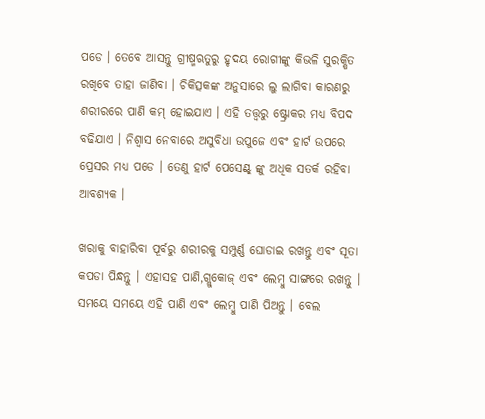ପଡେ । ତେବେ ଆସନ୍ତୁ ଗ୍ରୀଷ୍ମଋତୁରୁ ହୃଦୟ ରୋଗୀଙ୍କୁ କିଭଳି ସୁରକ୍ଷିତ ରଖିବେ ତାହା ଜାଣିବା । ଚିକିତ୍ସକଙ୍କ ଅନୁସାରେ ଲୁ ଲାଗିବା କାରଣରୁ ଶରୀରରେ ପାଣି କମ୍ ହୋଇଯାଏ । ଏହି ତତ୍ତ୍ୱରୁ ଷ୍ଟ୍ରୋକର ମଧ୍ୟ ବିପଦ ବଢିଯାଏ । ନିଶ୍ୱାସ ନେବାରେ ଅସୁବିଧା ଉପୁଜେ ଏବଂ ହାର୍ଟ ଉପରେ ପ୍ରେସର ମଧ୍ୟ ପଡେ । ତେଣୁ ହାର୍ଟ ପେସେଣ୍ଟ୍ ଙ୍କୁ ଅଧିକ ସତର୍କ ରହିବା ଆବଶ୍ୟକ ।

ଖରାକୁ ବାହାରିବା ପୂର୍ବରୁ ଶରୀରକୁ ସମ୍ପୁର୍ଣ୍ଣ ଘୋଡାଇ ରଖନ୍ତୁ ଏବଂ ସୂତା କପଡା ପିନ୍ଧନ୍ତୁ । ଏହାସହ ପାଣି,ଗ୍ଲୁକୋଜ୍ ଏବଂ ଲେମ୍ବୁ ସାଙ୍ଗରେ ରଖନ୍ତୁ । ସମୟେ ସମୟେ ଏହି ପାଣି ଏବଂ ଲେମ୍ବୁ ପାଣି ପିଅନ୍ତୁ । ବେଲ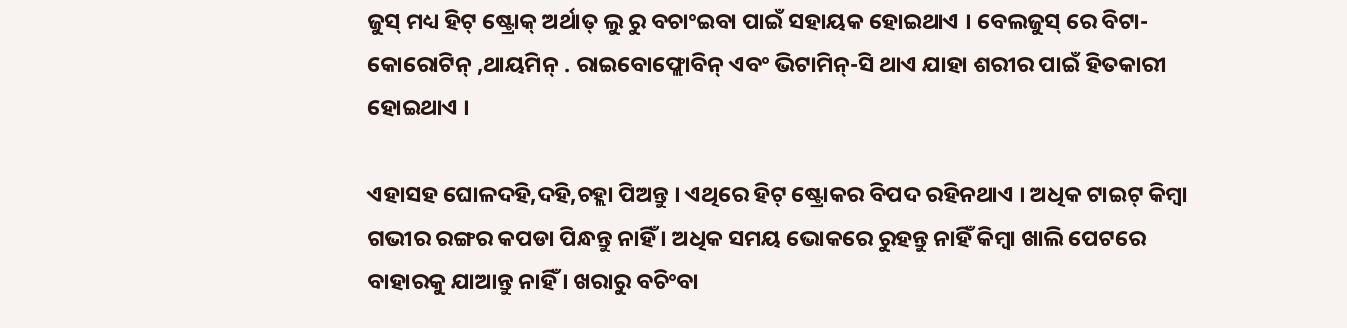ଜୁସ୍ ମଧ୍ୟ ହିଟ୍ ଷ୍ଟ୍ରୋକ୍ ଅର୍ଥାତ୍ ଲୁ ରୁ ବଚାଂଇବା ପାଇଁ ସହାୟକ ହୋଇଥାଏ । ବେଲଜୁସ୍ ରେ ବିଟା-କୋରୋଟିନ୍ ,ଥାୟମିନ୍ . ରାଇବୋଫ୍ଲୋବିନ୍ ଏବଂ ଭିଟାମିନ୍-ସି ଥାଏ ଯାହା ଶରୀର ପାଇଁ ହିତକାରୀ ହୋଇଥାଏ ।

ଏହାସହ ଘୋଳଦହି,ଦହି,ଚହ୍ଲା ପିଅନ୍ତୁ । ଏଥିରେ ହିଟ୍ ଷ୍ଟ୍ରୋକର ବିପଦ ରହିନଥାଏ । ଅଧିକ ଟାଇଟ୍ କିମ୍ବା ଗଭୀର ରଙ୍ଗର କପଡା ପିନ୍ଧନ୍ତୁ ନାହିଁ । ଅଧିକ ସମୟ ଭୋକରେ ରୁହନ୍ତୁ ନାହିଁ କିମ୍ବା ଖାଲି ପେଟରେ ବାହାରକୁ ଯାଆନ୍ତୁ ନାହିଁ । ଖରାରୁ ବଚିଂବା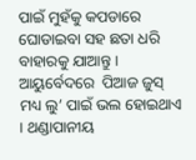ପାଇଁ ମୁହଁକୁ କପଡାରେ ଘୋଡାଇବା ସହ ଛତା ଧରି ବାହାରକୁ ଯାଆନ୍ତୁ । ଆୟୁର୍ବେଦରେ  ପିଆଜ ଜୁସ୍ ମଧ୍ୟ ଲୁ’ ପାଇଁ ଭଲ ହୋଇଥାଏ । ଥଣ୍ଡାପାନୀୟ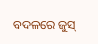ବଦଳରେ ଜୁସ୍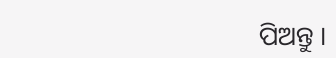ପିଅନ୍ତୁ ।